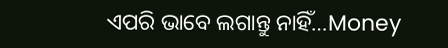ଏପରି ଭାବେ ଲଗାନ୍ତୁ ନାହିଁ…Money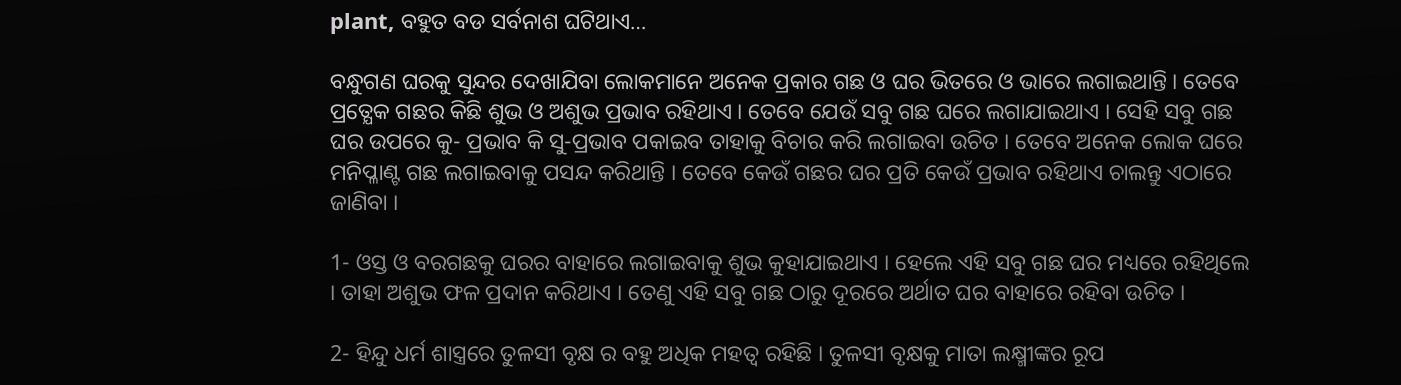plant, ବହୁତ ବଡ ସର୍ବନାଶ ଘଟିଥାଏ…

ବନ୍ଧୁଗଣ ଘରକୁ ସୁନ୍ଦର ଦେଖାଯିବା ଲୋକମାନେ ଅନେକ ପ୍ରକାର ଗଛ ଓ ଘର ଭିତରେ ଓ ଭାରେ ଲଗାଇଥାନ୍ତି । ତେବେ ପ୍ରତ୍ଯେକ ଗଛର କିଛି ଶୁଭ ଓ ଅଶୁଭ ପ୍ରଭାବ ରହିଥାଏ । ତେବେ ଯେଉଁ ସବୁ ଗଛ ଘରେ ଲଗାଯାଇଥାଏ । ସେହି ସବୁ ଗଛ ଘର ଉପରେ କୁ- ପ୍ରଭାବ କି ସୁ-ପ୍ରଭାବ ପକାଇବ ତାହାକୁ ବିଚାର କରି ଲଗାଇବା ଉଚିତ । ତେବେ ଅନେକ ଲୋକ ଘରେ ମନିପ୍ଳାଣ୍ଟ ଗଛ ଲଗାଇବାକୁ ପସନ୍ଦ କରିଥାନ୍ତି । ତେବେ କେଉଁ ଗଛର ଘର ପ୍ରତି କେଉଁ ପ୍ରଭାବ ରହିଥାଏ ଚାଲନ୍ତୁ ଏଠାରେ ଜାଣିବା ।

1- ଓସ୍ତ ଓ ବରଗଛକୁ ଘରର ବାହାରେ ଲଗାଇବାକୁ ଶୁଭ କୁହାଯାଇଥାଏ । ହେଲେ ଏହି ସବୁ ଗଛ ଘର ମଧ୍ୟରେ ରହିଥିଲେ । ତାହା ଅଶୁଭ ଫଳ ପ୍ରଦାନ କରିଥାଏ । ତେଣୁ ଏହି ସବୁ ଗଛ ଠାରୁ ଦୂରରେ ଅର୍ଥାତ ଘର ବାହାରେ ରହିବା ଉଚିତ ।

2- ହିନ୍ଦୁ ଧର୍ମ ଶାସ୍ତ୍ରରେ ତୁଳସୀ ବୃକ୍ଷ ର ବହୁ ଅଧିକ ମହତ୍ଵ ରହିଛି । ତୁଳସୀ ବୃକ୍ଷକୁ ମାତା ଲକ୍ଷ୍ମୀଙ୍କର ରୂପ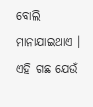ବୋଲି ମାନାଯାଇଥାଏ । ଏହି ଗଛ ଯେଉଁ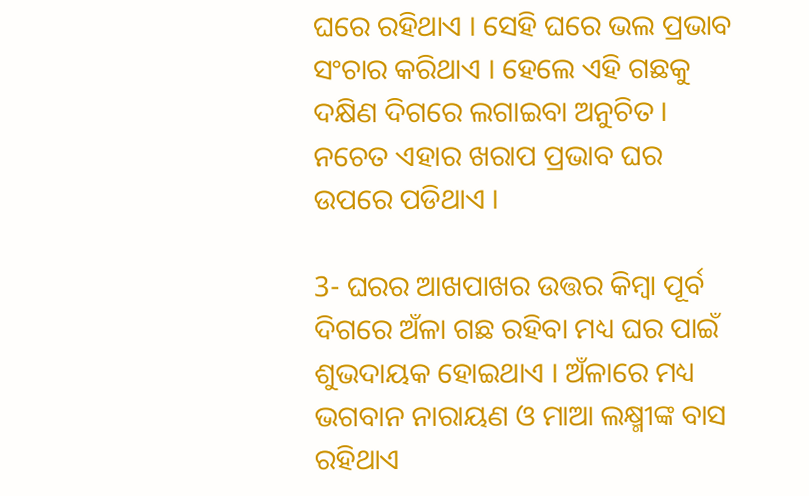ଘରେ ରହିଥାଏ । ସେହି ଘରେ ଭଲ ପ୍ରଭାବ ସଂଚାର କରିଥାଏ । ହେଲେ ଏହି ଗଛକୁ ଦକ୍ଷିଣ ଦିଗରେ ଲଗାଇବା ଅନୁଚିତ । ନଚେତ ଏହାର ଖରାପ ପ୍ରଭାବ ଘର ଉପରେ ପଡିଥାଏ ।

3- ଘରର ଆଖପାଖର ଉତ୍ତର କିମ୍ବା ପୂର୍ବ ଦିଗରେ ଅଁଳା ଗଛ ରହିବା ମଧ୍ୟ ଘର ପାଇଁ ଶୁଭଦାୟକ ହୋଇଥାଏ । ଅଁଳାରେ ମଧ୍ୟ ଭଗବାନ ନାରାୟଣ ଓ ମାଆ ଲକ୍ଷ୍ମୀଙ୍କ ବାସ ରହିଥାଏ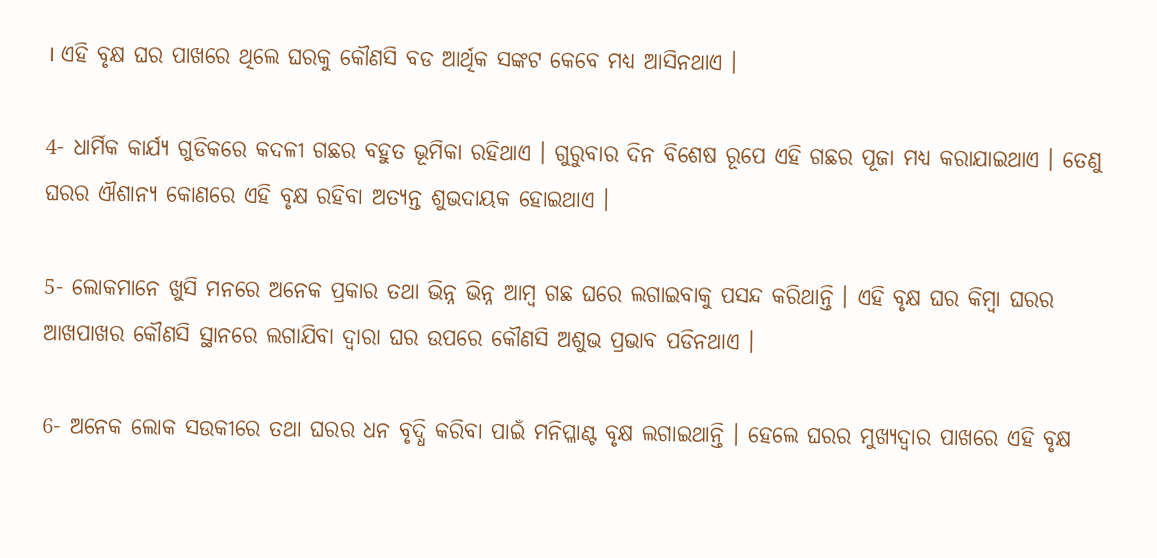। ଏହି ବୃକ୍ଷ ଘର ପାଖରେ ଥିଲେ ଘରକୁ କୌଣସି ବଡ ଆର୍ଥିକ ସଙ୍କଟ କେବେ ମଧ୍ୟ ଆସିନଥାଏ ।

4- ଧାର୍ମିକ କାର୍ଯ୍ୟ ଗୁଡିକରେ କଦଳୀ ଗଛର ବହୁତ ଭୂମିକା ରହିଥାଏ । ଗୁରୁବାର ଦିନ ବିଶେଷ ରୂପେ ଏହି ଗଛର ପୂଜା ମଧ୍ୟ କରାଯାଇଥାଏ । ତେଣୁ ଘରର ଐଶାନ୍ୟ କୋଣରେ ଏହି ବୃକ୍ଷ ରହିବା ଅତ୍ୟନ୍ତ ଶୁଭଦାୟକ ହୋଇଥାଏ ।

5- ଲୋକମାନେ ଖୁସି ମନରେ ଅନେକ ପ୍ରକାର ତଥା ଭିନ୍ନ ଭିନ୍ନ ଆମ୍ବ ଗଛ ଘରେ ଲଗାଇବାକୁ ପସନ୍ଦ କରିଥାନ୍ତି । ଏହି ବୃକ୍ଷ ଘର କିମ୍ବା ଘରର ଆଖପାଖର କୌଣସି ସ୍ଥାନରେ ଲଗାଯିବା ଦ୍ଵାରା ଘର ଉପରେ କୌଣସି ଅଶୁଭ ପ୍ରଭାବ ପଡିନଥାଏ ।

6- ଅନେକ ଲୋକ ସଉକୀରେ ତଥା ଘରର ଧନ ବୃଦ୍ଧି କରିବା ପାଇଁ ମନିପ୍ଳାଣ୍ଟ ବୃକ୍ଷ ଲଗାଇଥାନ୍ତି । ହେଲେ ଘରର ମୁଖ୍ୟଦ୍ଵାର ପାଖରେ ଏହି ବୃକ୍ଷ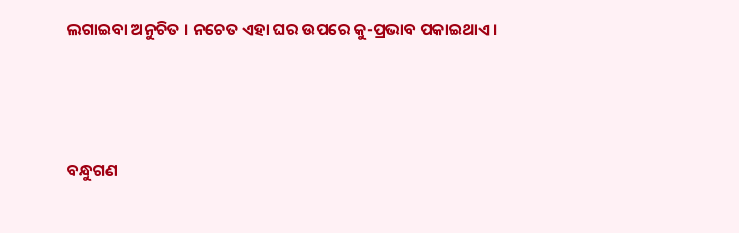ଲଗାଇବା ଅନୁଚିତ । ନଚେତ ଏହା ଘର ଉପରେ କୁ-ପ୍ରଭାବ ପକାଇଥାଏ ।



ବନ୍ଧୁଗଣ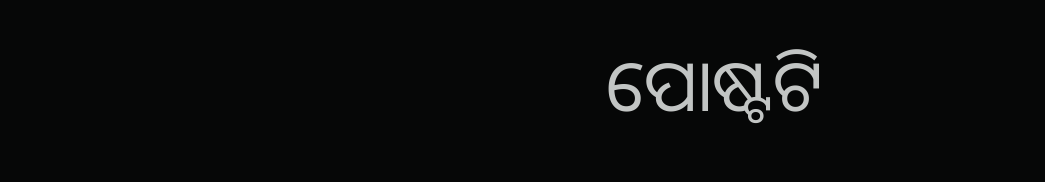ପୋଷ୍ଟଟି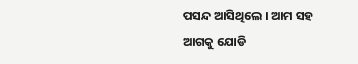ପସନ୍ଦ ଆସିଥିଲେ । ଆମ ସହ ଆଗକୁ ଯୋଡି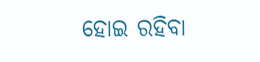ହୋଇ ରହିବା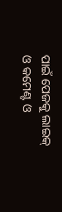ପାଇଁ ପେଜକୁ ଲାଇକ୍ ଓ କମେଣ୍ଟ ଓ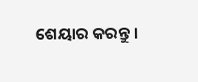ଶେୟାର କରନ୍ତୁ ।